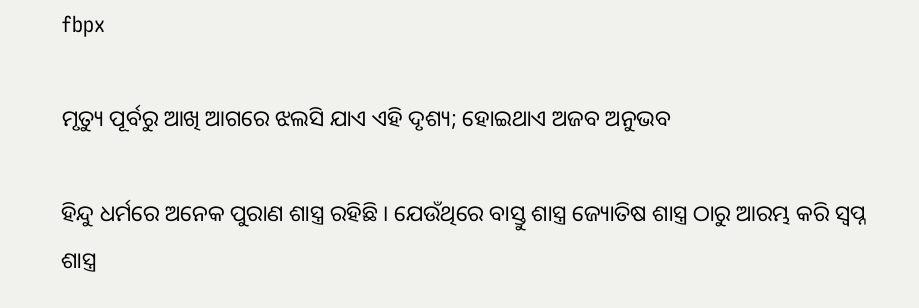fbpx

ମୃତ୍ୟୁ ପୂର୍ବରୁ ଆଖି ଆଗରେ ଝଲସି ଯାଏ ଏହି ଦୃଶ୍ୟ; ହୋଇଥାଏ ଅଜବ ଅନୁଭବ

ହିନ୍ଦୁ ଧର୍ମରେ ଅନେକ ପୁରାଣ ଶାସ୍ତ୍ର ରହିଛି । ଯେଉଁଥିରେ ବାସ୍ତୁ ଶାସ୍ତ୍ର ଜ୍ୟୋତିଷ ଶାସ୍ତ୍ର ଠାରୁ ଆରମ୍ଭ କରି ସ୍ୱପ୍ନ ଶାସ୍ତ୍ର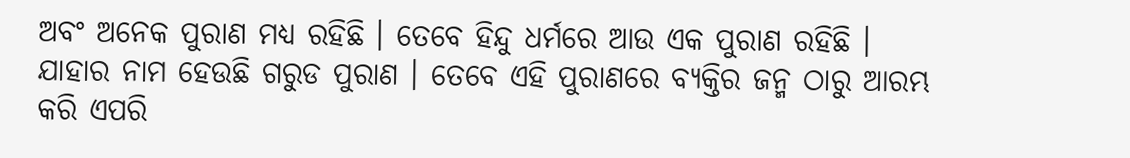ଅବଂ ଅନେକ ପୁରାଣ ମଧ୍ୟ ରହିଛି । ତେବେ ହିନ୍ଦୁ ଧର୍ମରେ ଆଉ ଏକ ପୁରାଣ ରହିଛି । ଯାହାର ନାମ ହେଉଛି ଗରୁଡ ପୁରାଣ । ତେବେ ଏହି ପୁରାଣରେ ବ୍ୟକ୍ତିର ଜନ୍ମ ଠାରୁ ଆରମ୍ଭ କରି ଏପରି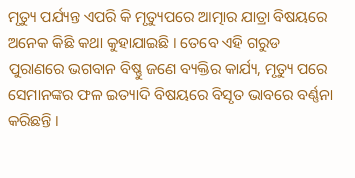ମୃତ୍ୟୁ ପର୍ଯ୍ୟନ୍ତ ଏପରି କି ମୃତ୍ୟୁପରେ ଆତ୍ମାର ଯାତ୍ରା ବିଷୟରେ ଅନେକ କିଛି କଥା କୁହାଯାଇଛି । ତେବେ ଏହି ଗରୁଡ ପୁରାଣରେ ଭଗବାନ ବିଷ୍ଣୁ ଜଣେ ବ୍ୟକ୍ତିର କାର୍ଯ୍ୟ, ମୃତ୍ୟୁ ପରେ ସେମାନଙ୍କର ଫଳ ଇତ୍ୟାଦି ବିଷୟରେ ବିସୃତ ଭାବରେ ବର୍ଣ୍ଣନା କରିଛନ୍ତି ।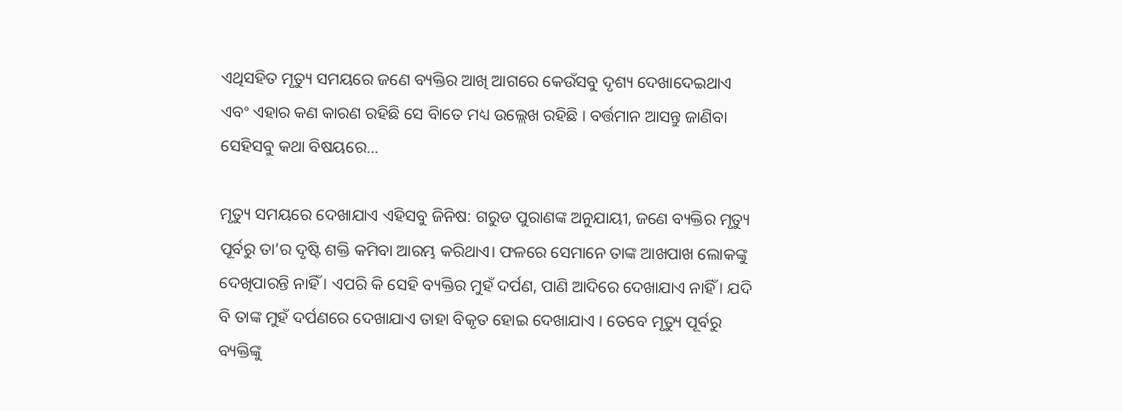ଏଥିସହିତ ମୃତ୍ୟୁ ସମୟରେ ଜଣେ ବ୍ୟକ୍ତିର ଆଖି ଆଗରେ କେଉଁସବୁ ଦୃଶ୍ୟ ଦେଖାଦେଇଥାଏ ଏବଂ ଏହାର କଣ କାରଣ ରହିଛି ସେ ବିାତେ ମଧ୍ୟ ଉଲ୍ଲେଖ ରହିଛି । ବର୍ତ୍ତମାନ ଆସନ୍ତୁ ଜାଣିବା ସେହିସବୁ କଥା ବିଷୟରେ…

ମୃତ୍ୟୁ ସମୟରେ ଦେଖାଯାଏ ଏହିସବୁ ଜିନିଷ: ଗରୁଡ ପୁରାଣଙ୍କ ଅନୁଯାୟୀ, ଜଣେ ବ୍ୟକ୍ତିର ମୃତ୍ୟୁ ପୂର୍ବରୁ ତା’ର ଦୃଷ୍ଟି ଶକ୍ତି କମିବା ଆରମ୍ଭ କରିଥାଏ। ଫଳରେ ସେମାନେ ତାଙ୍କ ଆଖପାଖ ଲୋକଙ୍କୁ ଦେଖିପାରନ୍ତି ନାହିଁ । ଏପରି କି ସେହି ବ୍ୟକ୍ତିର ମୁହଁ ଦର୍ପଣ, ପାଣି ଆଦିରେ ଦେଖାଯାଏ ନାହିଁ । ଯଦି ବି ତାଙ୍କ ମୁହଁ ଦର୍ପଣରେ ଦେଖାଯାଏ ତାହା ବିକୃତ ହୋଇ ଦେଖାଯାଏ । ତେବେ ମୃତ୍ୟୁ ପୂର୍ବରୁ ବ୍ୟକ୍ତିଙ୍କୁ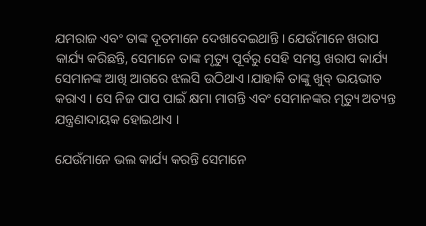ଯମରାଜ ଏବଂ ତାଙ୍କ ଦୂତମାନେ ଦେଖାଦେଇଥାନ୍ତି । ଯେଉଁମାନେ ଖରାପ କାର୍ଯ୍ୟ କରିଛନ୍ତି, ସେମାନେ ତାଙ୍କ ମୃତ୍ୟୁ ପୂର୍ବରୁ ସେହି ସମସ୍ତ ଖରାପ କାର୍ଯ୍ୟ ସେମାନଙ୍କ ଆଖି ଆଗରେ ଝଲସି ଉଠିଥାଏ ।ଯାହାକି ତାଙ୍କୁ ଖୁବ୍ ଭୟଭୀତ କରାଏ । ସେ ନିଜ ପାପ ପାଇଁ କ୍ଷମା ମାଗନ୍ତି ଏବଂ ସେମାନଙ୍କର ମୃତ୍ୟୁ ଅତ୍ୟନ୍ତ ଯନ୍ତ୍ରଣାଦାୟକ ହୋଇଥାଏ ।

ଯେଉଁମାନେ ଭଲ କାର୍ଯ୍ୟ କରନ୍ତି ସେମାନେ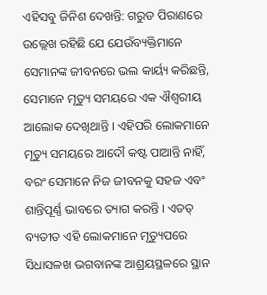ଏହିସବୁ ଜିନିଶ ଦେଖନ୍ତି: ଗରୁଡ ପିରାଣରେ ଉଲ୍ଲେଖ ରହିଛି ଯେ ଯେଉଁବ୍ୟକ୍ତିମାନେ ସେମାନଙ୍କ ଜୀବନରେ ଭଲ କାର୍ୟ୍ୟ କରିଛନ୍ତି, ସେମାନେ ମୃତ୍ୟୁ ସମୟରେ ଏକ ଐଶ୍ୱରୀୟ ଆଲୋକ ଦେଖିଥାନ୍ତି । ଏହିପରି ଲୋକମାନେ ମୃତ୍ୟୁ ସମୟରେ ଆଦୌ କଷ୍ଟ ପାଆନ୍ତି ନାହିଁ, ବରଂ ସେମାନେ ନିଜ ଜୀବନକୁ ସହଜ ଏବଂ ଶାନ୍ତିପୂର୍ଣ୍ଣ ଭାବରେ ତ୍ୟାଗ କରନ୍ତି । ଏତତ୍ ବ୍ୟତୀତ ଏହି ଲୋକମାନେ ମୃତ୍ୟୁପରେ ସିଧାସଳଖ ଭଗବାନଙ୍କ ଆଶ୍ରୟସ୍ଥଳରେ ସ୍ଥାନ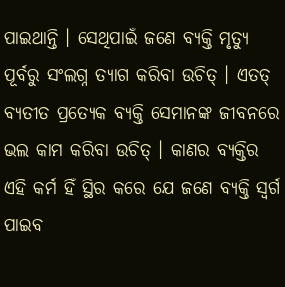ପାଇଥାନ୍ତି । ସେଥିପାଇଁ ଜଣେ ବ୍ୟକ୍ତି ମୃତ୍ୟୁ ପୂର୍ବରୁ ସଂଲଗ୍ନ ତ୍ୟାଗ କରିବା ଉଚିତ୍ । ଏତତ୍ ବ୍ୟତୀତ ପ୍ରତ୍ୟେକ ବ୍ୟକ୍ତି ସେମାନଙ୍କ ଜୀବନରେ ଭଲ କାମ କରିବା ଉଚିତ୍ । କାଣର ବ୍ୟକ୍ତିର ଏହି କର୍ମ ହିଁ ସ୍ଥିର କରେ ଯେ ଜଣେ ବ୍ୟକ୍ତି ସ୍ୱର୍ଗ ପାଇବ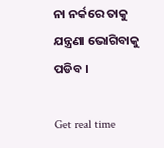ନା ନର୍କରେ ତାକୁ ଯନ୍ତ୍ରଣା ଭୋଗିବାକୁ ପଡିବ ।

Get real time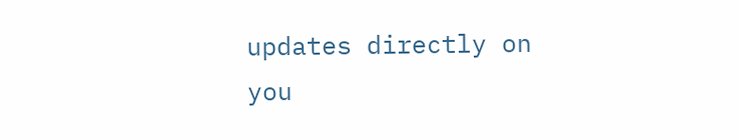updates directly on you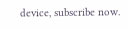device, subscribe now.